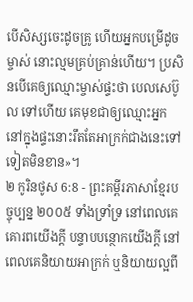បើសិស្សចេះដូចគ្រូ ហើយអ្នកបម្រើដូចម្ចាស់ នោះល្មមគ្រប់គ្រាន់ហើយ។ ប្រសិនបើគេឲ្យឈ្មោះម្ចាស់ផ្ទះថា បេលសេប៊ូល ទៅហើយ គេមុខជាឲ្យឈ្មោះអ្នកនៅក្នុងផ្ទះនោះរឹតតែអាក្រក់ជាងនេះទៅទៀតមិនខាន»។
២ កូរិនថូស 6:8 - ព្រះគម្ពីរភាសាខ្មែរបច្ចុប្បន្ន ២០០៥ ទាំងទ្រាំទ្រ នៅពេលគេគោរពយើងក្ដី បន្ទាបបន្ថោកយើងក្ដី នៅពេលគេនិយាយអាក្រក់ ឬនិយាយល្អពី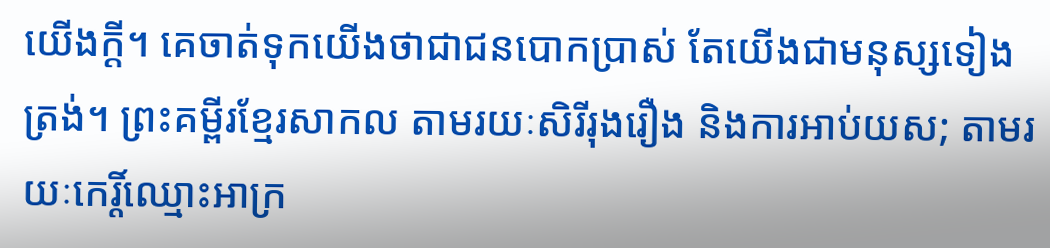យើងក្ដី។ គេចាត់ទុកយើងថាជាជនបោកប្រាស់ តែយើងជាមនុស្សទៀងត្រង់។ ព្រះគម្ពីរខ្មែរសាកល តាមរយៈសិរីរុងរឿង និងការអាប់យស; តាមរយៈកេរ្តិ៍ឈ្មោះអាក្រ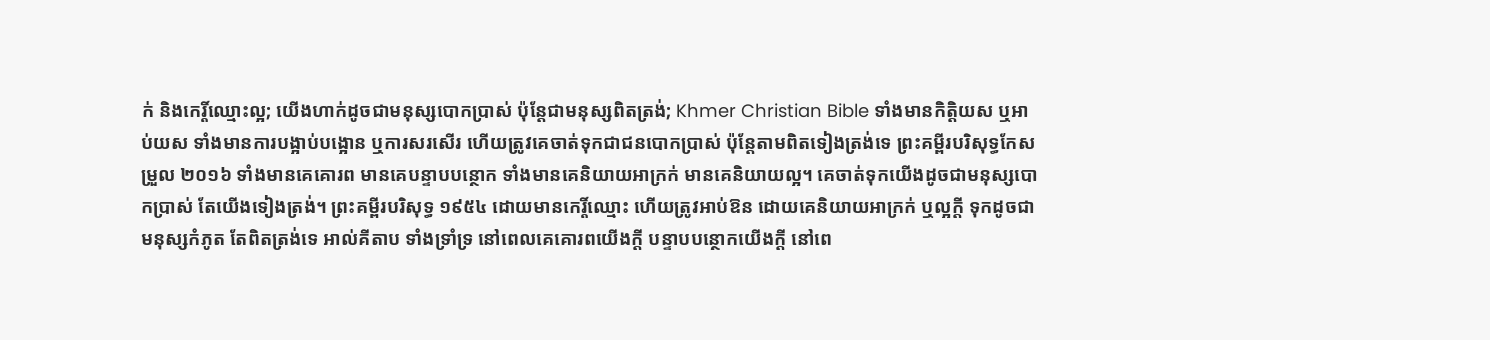ក់ និងកេរ្តិ៍ឈ្មោះល្អ; យើងហាក់ដូចជាមនុស្សបោកប្រាស់ ប៉ុន្តែជាមនុស្សពិតត្រង់; Khmer Christian Bible ទាំងមានកិត្តិយស ឬអាប់យស ទាំងមានការបង្អាប់បង្អោន ឬការសរសើរ ហើយត្រូវគេចាត់ទុកជាជនបោកប្រាស់ ប៉ុន្ដែតាមពិតទៀងត្រង់ទេ ព្រះគម្ពីរបរិសុទ្ធកែសម្រួល ២០១៦ ទាំងមានគេគោរព មានគេបន្ទាបបន្ថោក ទាំងមានគេនិយាយអាក្រក់ មានគេនិយាយល្អ។ គេចាត់ទុកយើងដូចជាមនុស្សបោកប្រាស់ តែយើងទៀងត្រង់។ ព្រះគម្ពីរបរិសុទ្ធ ១៩៥៤ ដោយមានកេរ្តិ៍ឈ្មោះ ហើយត្រូវអាប់ឱន ដោយគេនិយាយអាក្រក់ ឬល្អក្តី ទុកដូចជាមនុស្សកំភូត តែពិតត្រង់ទេ អាល់គីតាប ទាំងទ្រាំទ្រ នៅពេលគេគោរពយើងក្ដី បន្ទាបបន្ថោកយើងក្ដី នៅពេ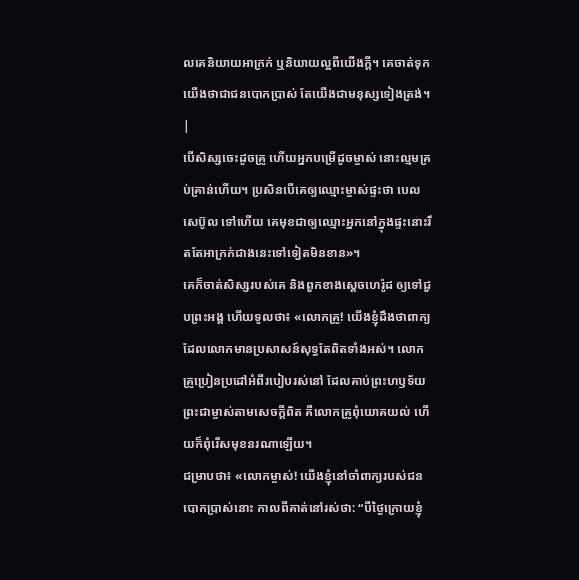លគេនិយាយអាក្រក់ ឬនិយាយល្អពីយើងក្ដី។ គេចាត់ទុកយើងថាជាជនបោកប្រាស់ តែយើងជាមនុស្សទៀងត្រង់។ |
បើសិស្សចេះដូចគ្រូ ហើយអ្នកបម្រើដូចម្ចាស់ នោះល្មមគ្រប់គ្រាន់ហើយ។ ប្រសិនបើគេឲ្យឈ្មោះម្ចាស់ផ្ទះថា បេលសេប៊ូល ទៅហើយ គេមុខជាឲ្យឈ្មោះអ្នកនៅក្នុងផ្ទះនោះរឹតតែអាក្រក់ជាងនេះទៅទៀតមិនខាន»។
គេក៏ចាត់សិស្សរបស់គេ និងពួកខាងស្ដេចហេរ៉ូដ ឲ្យទៅជួបព្រះអង្គ ហើយទូលថា៖ «លោកគ្រូ! យើងខ្ញុំដឹងថាពាក្យដែលលោកមានប្រសាសន៍សុទ្ធតែពិតទាំងអស់។ លោកគ្រូប្រៀនប្រដៅអំពីរបៀបរស់នៅ ដែលគាប់ព្រះហឫទ័យព្រះជាម្ចាស់តាមសេចក្ដីពិត គឺលោកគ្រូពុំយោគយល់ ហើយក៏ពុំរើសមុខនរណាឡើយ។
ជម្រាបថា៖ «លោកម្ចាស់! យើងខ្ញុំនៅចាំពាក្យរបស់ជនបោកប្រាស់នោះ កាលពីគាត់នៅរស់ថា: “បីថ្ងៃក្រោយខ្ញុំ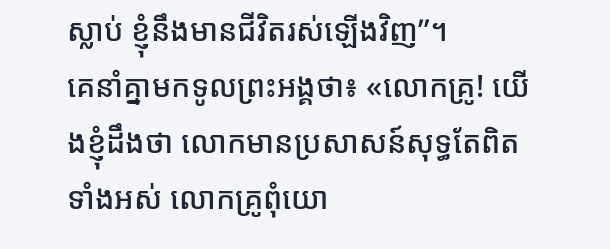ស្លាប់ ខ្ញុំនឹងមានជីវិតរស់ឡើងវិញ”។
គេនាំគ្នាមកទូលព្រះអង្គថា៖ «លោកគ្រូ! យើងខ្ញុំដឹងថា លោកមានប្រសាសន៍សុទ្ធតែពិតទាំងអស់ លោកគ្រូពុំយោ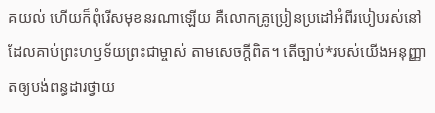គយល់ ហើយក៏ពុំរើសមុខនរណាឡើយ គឺលោកគ្រូប្រៀនប្រដៅអំពីរបៀបរស់នៅដែលគាប់ព្រះហឫទ័យព្រះជាម្ចាស់ តាមសេចក្ដីពិត។ តើច្បាប់*របស់យើងអនុញ្ញាតឲ្យបង់ពន្ធដារថ្វាយ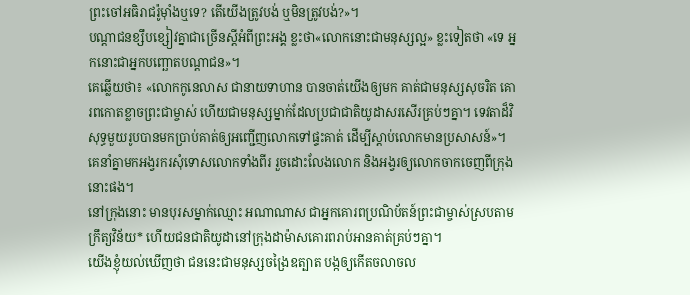ព្រះចៅអធិរាជរ៉ូម៉ាំងឬទេ? តើយើងត្រូវបង់ ឬមិនត្រូវបង់?»។
បណ្ដាជនខ្សឹបខ្សៀវគ្នាជាច្រើនស្ដីអំពីព្រះអង្គ ខ្លះថា«លោកនោះជាមនុស្សល្អ» ខ្លះទៀតថា «ទេ អ្នកនោះជាអ្នកបញ្ឆោតបណ្ដាជន»។
គេឆ្លើយថា៖ «លោកកូនេលាស ជានាយទាហាន បានចាត់យើងឲ្យមក គាត់ជាមនុស្សសុចរិត គោរពកោតខ្លាចព្រះជាម្ចាស់ ហើយជាមនុស្សម្នាក់ដែលប្រជាជាតិយូដាសរសើរគ្រប់ៗគ្នា។ ទេវតាដ៏វិសុទ្ធមួយរូបបានមកប្រាប់គាត់ឲ្យអញ្ជើញលោកទៅផ្ទះគាត់ ដើម្បីស្ដាប់លោកមានប្រសាសន៍»។
គេនាំគ្នាមកអង្វរករសុំទោសលោកទាំងពីរ រួចដោះលែងលោក និងអង្វរឲ្យលោកចាកចេញពីក្រុងនោះផង។
នៅក្រុងនោះ មានបុរសម្នាក់ឈ្មោះ អណាណាស ជាអ្នកគោរពប្រណិប័តន៍ព្រះជាម្ចាស់ស្របតាមក្រឹត្យវិន័យ* ហើយជនជាតិយូដានៅក្រុងដាម៉ាសគោរពរាប់អានគាត់គ្រប់ៗគ្នា។
យើងខ្ញុំយល់ឃើញថា ជននេះជាមនុស្សចង្រៃឧត្បាត បង្កឲ្យកើតចលាចល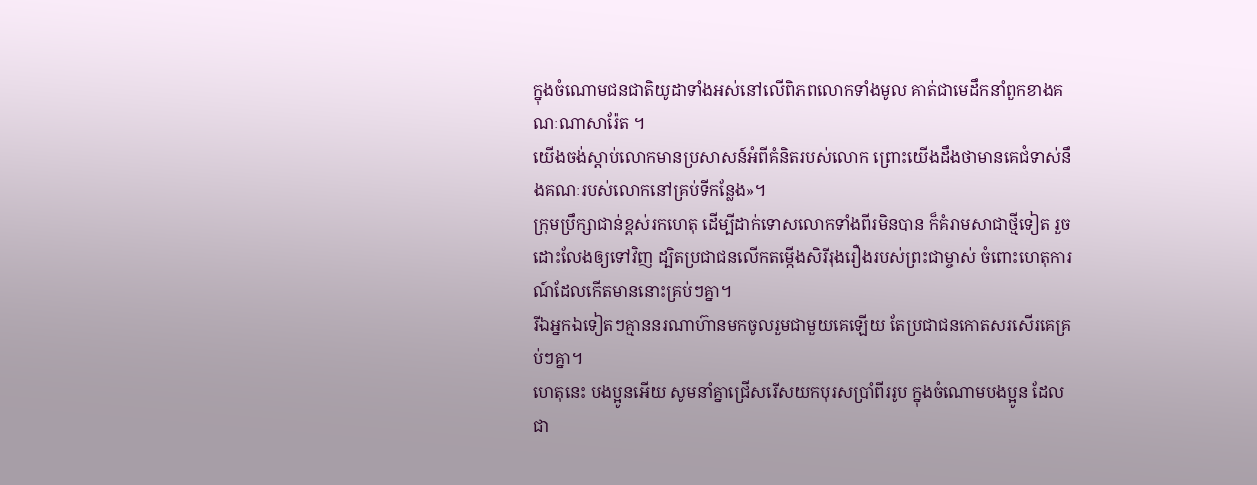ក្នុងចំណោមជនជាតិយូដាទាំងអស់នៅលើពិភពលោកទាំងមូល គាត់ជាមេដឹកនាំពួកខាងគណៈណាសារ៉ែត ។
យើងចង់ស្ដាប់លោកមានប្រសាសន៍អំពីគំនិតរបស់លោក ព្រោះយើងដឹងថាមានគេជំទាស់នឹងគណៈរបស់លោកនៅគ្រប់ទីកន្លែង»។
ក្រុមប្រឹក្សាជាន់ខ្ពស់រកហេតុ ដើម្បីដាក់ទោសលោកទាំងពីរមិនបាន ក៏គំរាមសាជាថ្មីទៀត រួចដោះលែងឲ្យទៅវិញ ដ្បិតប្រជាជនលើកតម្កើងសិរីរុងរឿងរបស់ព្រះជាម្ចាស់ ចំពោះហេតុការណ៍ដែលកើតមាននោះគ្រប់ៗគ្នា។
រីឯអ្នកឯទៀតៗគ្មាននរណាហ៊ានមកចូលរួមជាមួយគេឡើយ តែប្រជាជនកោតសរសើរគេគ្រប់ៗគ្នា។
ហេតុនេះ បងប្អូនអើយ សូមនាំគ្នាជ្រើសរើសយកបុរសប្រាំពីររូប ក្នុងចំណោមបងប្អូន ដែលជា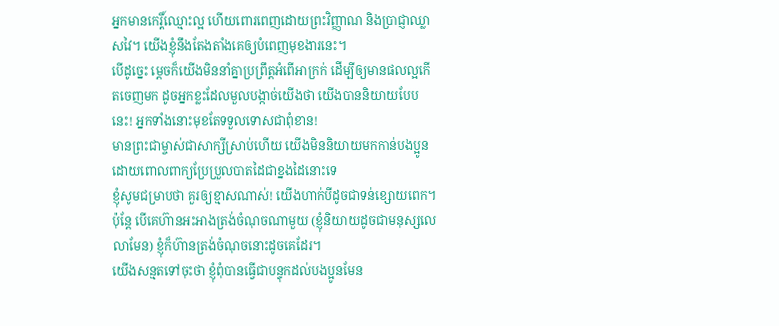អ្នកមានកេរ្តិ៍ឈ្មោះល្អ ហើយពោរពេញដោយព្រះវិញ្ញាណ និងប្រាជ្ញាឈ្លាសវៃ។ យើងខ្ញុំនឹងតែងតាំងគេឲ្យបំពេញមុខងារនេះ។
បើដូច្នេះ ម្ដេចក៏យើងមិននាំគ្នាប្រព្រឹត្តអំពើអាក្រក់ ដើម្បីឲ្យមានផលល្អកើតចេញមក ដូចអ្នកខ្លះដែលមួលបង្កាច់យើងថា យើងបាននិយាយបែបនេះ! អ្នកទាំងនោះមុខតែទទួលទោសជាពុំខាន!
មានព្រះជាម្ចាស់ជាសាក្សីស្រាប់ហើយ យើងមិននិយាយមកកាន់បងប្អូន ដោយពោលពាក្យប្រែប្រួលបាតដៃជាខ្នងដៃនោះទេ
ខ្ញុំសូមជម្រាបថា គួរឲ្យខ្មាសណាស់! យើងហាក់បីដូចជាទន់ខ្សោយពេក។ ប៉ុន្តែ បើគេហ៊ានអះអាងត្រង់ចំណុចណាមួយ (ខ្ញុំនិយាយដូចជាមនុស្សលេលាមែន) ខ្ញុំក៏ហ៊ានត្រង់ចំណុចនោះដូចគេដែរ។
យើងសន្មតទៅចុះថា ខ្ញុំពុំបានធ្វើជាបន្ទុកដល់បងប្អូនមែន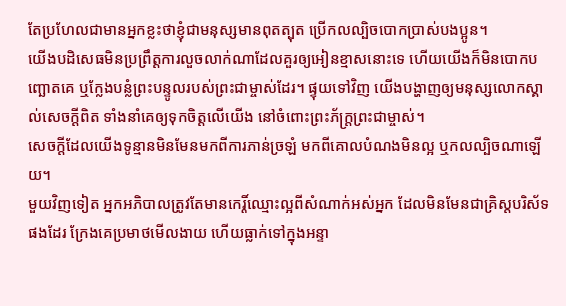តែប្រហែលជាមានអ្នកខ្លះថាខ្ញុំជាមនុស្សមានពុតត្បុត ប្រើកលល្បិចបោកប្រាស់បងប្អូន។
យើងបដិសេធមិនប្រព្រឹត្តការលួចលាក់ណាដែលគួរឲ្យអៀនខ្មាសនោះទេ ហើយយើងក៏មិនបោកបញ្ឆោតគេ ឬក្លែងបន្លំព្រះបន្ទូលរបស់ព្រះជាម្ចាស់ដែរ។ ផ្ទុយទៅវិញ យើងបង្ហាញឲ្យមនុស្សលោកស្គាល់សេចក្ដីពិត ទាំងនាំគេឲ្យទុកចិត្តលើយើង នៅចំពោះព្រះភ័ក្ត្រព្រះជាម្ចាស់។
សេចក្ដីដែលយើងទូន្មានមិនមែនមកពីការភាន់ច្រឡំ មកពីគោលបំណងមិនល្អ ឬកលល្បិចណាឡើយ។
មួយវិញទៀត អ្នកអភិបាលត្រូវតែមានកេរ្តិ៍ឈ្មោះល្អពីសំណាក់អស់អ្នក ដែលមិនមែនជាគ្រិស្តបរិស័ទផងដែរ ក្រែងគេប្រមាថមើលងាយ ហើយធ្លាក់ទៅក្នុងអន្ទា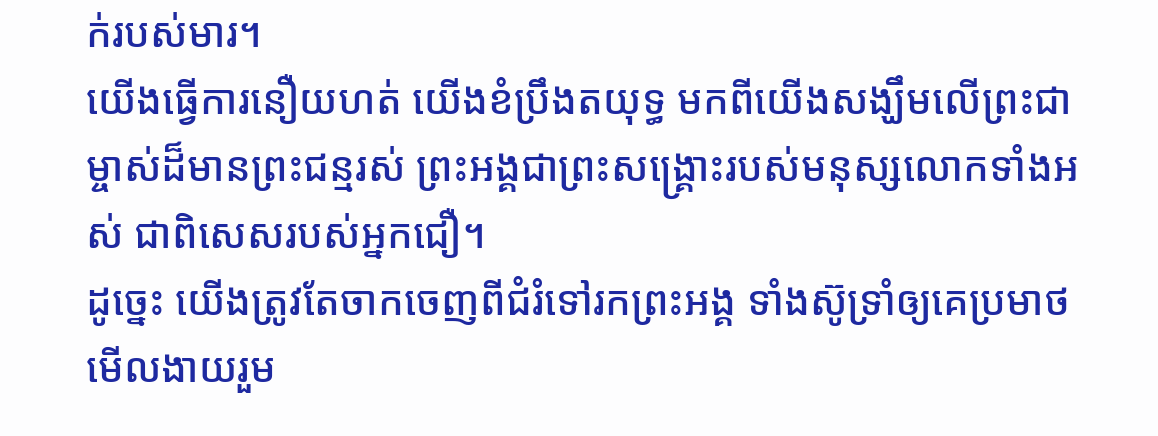ក់របស់មារ។
យើងធ្វើការនឿយហត់ យើងខំប្រឹងតយុទ្ធ មកពីយើងសង្ឃឹមលើព្រះជាម្ចាស់ដ៏មានព្រះជន្មរស់ ព្រះអង្គជាព្រះសង្គ្រោះរបស់មនុស្សលោកទាំងអស់ ជាពិសេសរបស់អ្នកជឿ។
ដូច្នេះ យើងត្រូវតែចាកចេញពីជំរំទៅរកព្រះអង្គ ទាំងស៊ូទ្រាំឲ្យគេប្រមាថមើលងាយរួម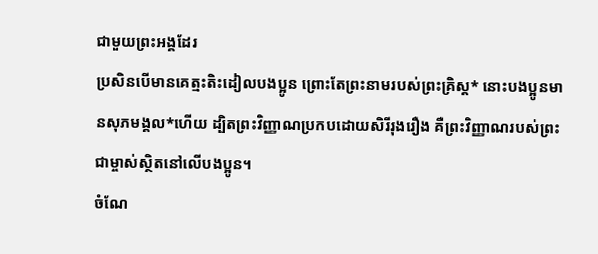ជាមួយព្រះអង្គដែរ
ប្រសិនបើមានគេត្មះតិះដៀលបងប្អូន ព្រោះតែព្រះនាមរបស់ព្រះគ្រិស្ត* នោះបងប្អូនមានសុភមង្គល*ហើយ ដ្បិតព្រះវិញ្ញាណប្រកបដោយសិរីរុងរឿង គឺព្រះវិញ្ញាណរបស់ព្រះជាម្ចាស់ស្ថិតនៅលើបងប្អូន។
ចំណែ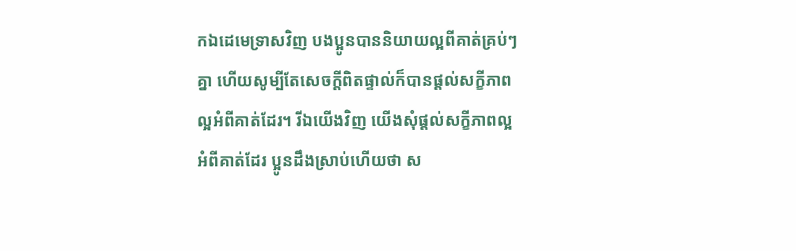កឯដេមេទ្រាសវិញ បងប្អូនបាននិយាយល្អពីគាត់គ្រប់ៗគ្នា ហើយសូម្បីតែសេចក្ដីពិតផ្ទាល់ក៏បានផ្ដល់សក្ខីភាពល្អអំពីគាត់ដែរ។ រីឯយើងវិញ យើងសុំផ្ដល់សក្ខីភាពល្អអំពីគាត់ដែរ ប្អូនដឹងស្រាប់ហើយថា ស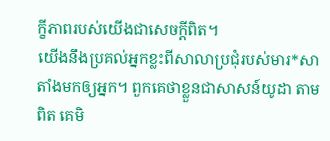ក្ខីភាពរបស់យើងជាសេចក្ដីពិត។
យើងនឹងប្រគល់អ្នកខ្លះពីសាលាប្រជុំរបស់មារ*សាតាំងមកឲ្យអ្នក។ ពួកគេថាខ្លួនជាសាសន៍យូដា តាមពិត គេមិ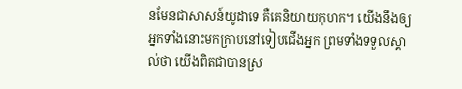នមែនជាសាសន៍យូដាទេ គឺគេនិយាយកុហក។ យើងនឹងឲ្យអ្នកទាំងនោះមកក្រាបនៅទៀបជើងអ្នក ព្រមទាំងទទួលស្គាល់ថា យើងពិតជាបានស្រ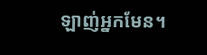ឡាញ់អ្នកមែន។